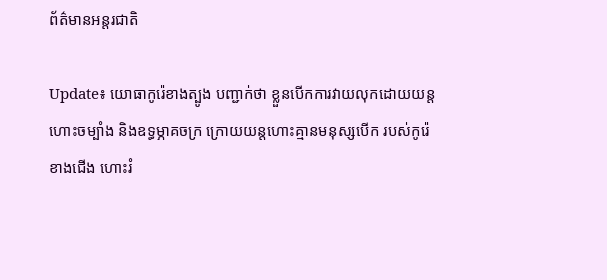ព័ត៌មានអន្តរជាតិ

Update៖ យោធាកូរ៉េខាងត្បូង បញ្ជាក់ថា ខ្លួនបើកការវាយលុកដោយយន្តហោះចម្បាំង និងឧទ្ធម្ភាគចក្រ ក្រោយយន្តហោះគ្មានមនុស្សបើក របស់កូរ៉េខាងជើង ហោះរំ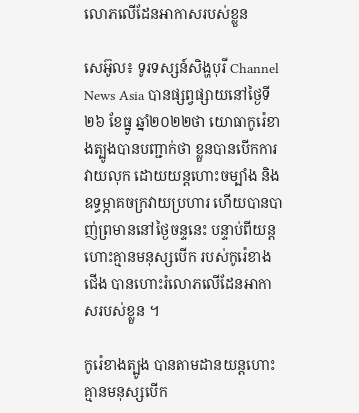លោភលើដែនអាកាសរបស់ខ្លួន

សេអ៊ូល៖ ទូរទស្សន៍សិង្ហបុរី Channel News Asia បានផ្សព្វផ្សាយនៅថ្ងៃទី២៦ ខែធ្នូ ឆ្នាំ២០២២ថា យោធាកូរ៉េខាងត្បូងបានបញ្ជាក់ថា ខ្លួនបានបើកការវាយលុក ដោយយន្តហោះចម្បាំង និងឧទ្ធម្ភាគចក្រវាយប្រហារ ហើយបានបាញ់ព្រមាននៅថ្ងៃចន្ទនេះ បន្ទាប់ពីយន្តហោះគ្មានមនុស្សបើក របស់កូរ៉េខាងជើង បានហោះរំលោភលើដែនអាកាសរបស់ខ្លួន ។

កូរ៉េខាងត្បូង បានតាមដានយន្តហោះគ្មានមនុស្សបើក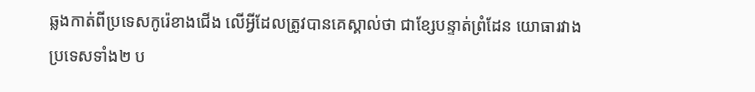ឆ្លងកាត់ពីប្រទេសកូរ៉េខាងជើង លើអ្វីដែលត្រូវបានគេស្គាល់ថា ជាខ្សែបន្ទាត់ព្រំដែន យោធារវាងប្រទេសទាំង២ ប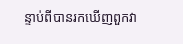ន្ទាប់ពីបានរកឃើញពួកវា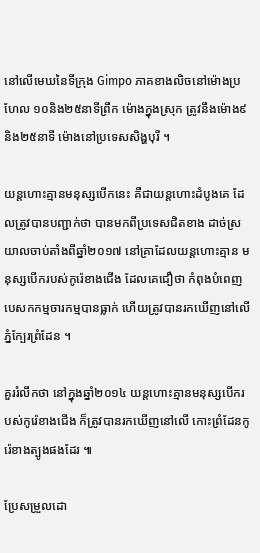នៅលើមេឃនៃទីក្រុង Gimpo ភាគខាងលិចនៅម៉ោងប្រហែល ១០និង២៥នាទីព្រឹក ម៉ោងក្នុងស្រុក ត្រូវនឹងម៉ោង៩និង២៥នាទី ម៉ោងនៅប្រទេសសិង្ហបុរី ។

យន្តហោះគ្មានមនុស្សបើកនេះ គឺជាយន្តហោះដំបូងគេ ដែលត្រូវបានបញ្ជាក់ថា បានមកពីប្រទេសជិតខាង ដាច់ស្រយាលចាប់តាំងពីឆ្នាំ២០១៧ នៅគ្រាដែលយន្តហោះគ្មាន មនុស្សបើករបស់កូរ៉េខាងជើង ដែលគេជឿថា កំពុងបំពេញបេសកកម្មចារកម្មបានធ្លាក់ ហើយត្រូវបានរកឃើញនៅលើភ្នំក្បែរព្រំដែន ។

គួររំលឹកថា នៅក្នុងឆ្នាំ២០១៤ យន្តហោះគ្មានមនុស្សបើករបស់កូរ៉េខាងជើង ក៏ត្រូវបានរកឃើញនៅលើ កោះព្រំដែនកូរ៉េខាងត្បូងផងដែរ ៕

ប្រែសម្រួលដោ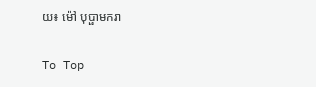យ៖ ម៉ៅ បុប្ផាមករា

To Top